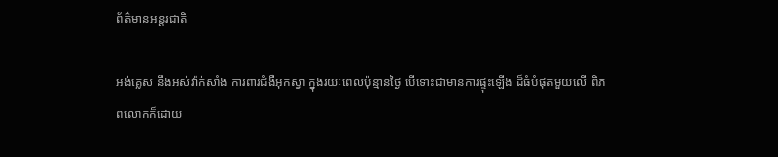ព័ត៌មានអន្តរជាតិ

អង់គ្លេស នឹងអស់វ៉ាក់សាំង ការពារជំងឺអុកស្វា ក្នុងរយៈពេលប៉ុន្មានថ្ងៃ បើទោះជាមានការផ្ទុះឡើង ដ៏ធំបំផុតមួយលើ ពិភពលោកក៏ដោយ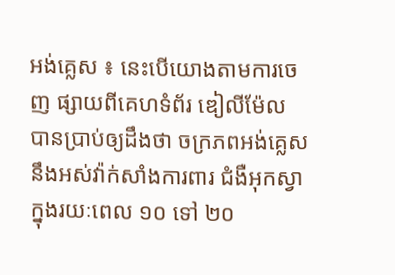អង់គ្លេស ៖ នេះបើយោងតាមការចេញ ផ្សាយពីគេហទំព័រ ឌៀលីម៉ែល បានប្រាប់ឲ្យដឹងថា ចក្រភពអង់គ្លេស នឹងអស់វ៉ាក់សាំងការពារ ជំងឺអុកស្វា ក្នុងរយៈពេល ១០ ទៅ ២០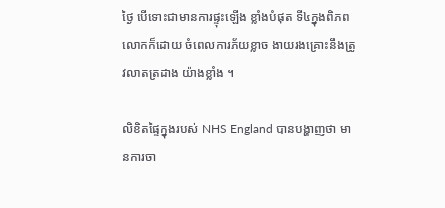ថ្ងៃ បើទោះជាមានការផ្ទុះឡើង ខ្លាំងបំផុត ទី៤ក្នុងពិភពលោកក៏ដោយ ចំពេលការភ័យខ្លាច ងាយរងគ្រោះនឹងត្រូវលាតត្រដាង យ៉ាងខ្លាំង ។

លិខិតផ្ទៃក្នុងរបស់ NHS England បានបង្ហាញថា មានការចា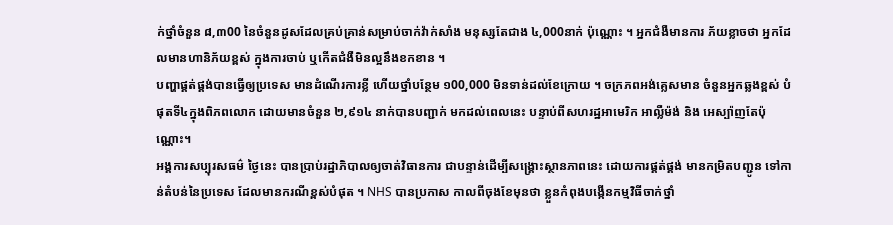ក់ថ្នាំចំនួន ៨,៣00 នៃចំនួនដូសដែលគ្រប់គ្រាន់សម្រាប់ចាក់វ៉ាក់សាំង មនុស្សតែជាង ៤,000នាក់ ប៉ុណ្ណោះ ។ អ្នកជំងឺមានការ ភ័យខ្លាចថា អ្នកដែលមានហានិភ័យខ្ពស់ ក្នុងការចាប់ ឬកើតជំងឺមិនល្អនឹងខកខាន ។
បញ្ហាផ្គត់ផ្គង់បានធ្វើឲ្យប្រទេស មានដំណើរការខ្លី ហើយថ្នាំបន្ថែម ១00,000 មិនទាន់ដល់ខែក្រោយ ។ ចក្រភពអង់គ្លេសមាន ចំនួនអ្នកឆ្លងខ្ពស់ បំផុតទី៤ក្នុងពិភពលោក ដោយមានចំនួន ២,៩១៤ នាក់បានបញ្ជាក់ មកដល់ពេលនេះ បន្ទាប់ពីសហរដ្ឋអាមេរិក អាល្លឺម៉ង់ និង អេស្ប៉ាញតែប៉ុណ្ណោះ។
អង្គការសប្បុរសធម៌ ថ្ងៃនេះ បានប្រាប់រដ្ឋាភិបាលឲ្យចាត់វិធានការ ជាបន្ទាន់ដើម្បីសង្គ្រោះស្ថានភាពនេះ ដោយការផ្គត់ផ្គង់ មានកម្រិតបញ្ជូន ទៅកាន់តំបន់នៃប្រទេស ដែលមានករណីខ្ពស់បំផុត ។ NHS បានប្រកាស កាលពីចុងខែមុនថា ខ្លួនកំពុងបង្កើនកម្មវិធីចាក់ថ្នាំ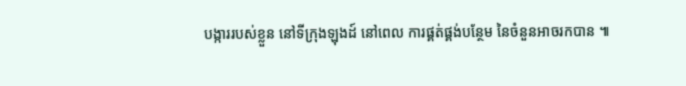បង្ការរបស់ខ្លួន នៅទីក្រុងឡុងដ៍ នៅពេល ការផ្គត់ផ្គង់បន្ថែម នៃចំនួនអាចរកបាន ៕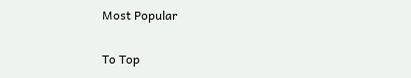Most Popular

To Top